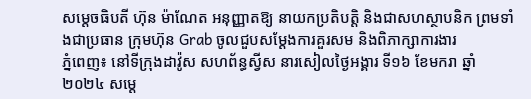សម្ដេចធិបតី ហ៊ុន ម៉ាណែត អនុញ្ញាតឱ្យ នាយកប្រតិបត្តិ និងជាសហស្ថាបនិក ព្រមទាំងជាប្រធាន ក្រុមហ៊ុន Grab ចូលជួបសម្ដែងការគួរសម និងពិភាក្សាការងារ
ភ្នំពេញ៖ នៅទីក្រុងដាវ៉ូស សហព័ន្ធស្វីស នារសៀលថ្ងៃអង្គារ ទី១៦ ខែមករា ឆ្នាំ២០២៤ សម្ដេ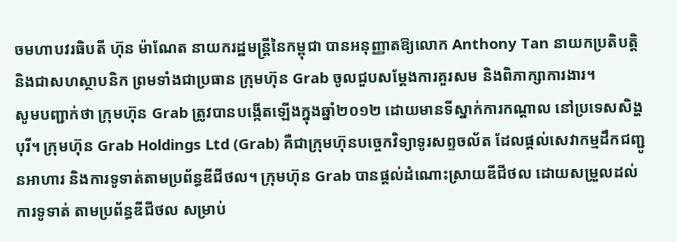ចមហាបវរធិបតី ហ៊ុន ម៉ាណែត នាយករដ្ឋមន្ត្រីនៃកម្ពុជា បានអនុញ្ញាតឱ្យលោក Anthony Tan នាយកប្រតិបត្តិ និងជាសហស្ថាបនិក ព្រមទាំងជាប្រធាន ក្រុមហ៊ុន Grab ចូលជួបសម្ដែងការគួរសម និងពិភាក្សាការងារ។
សូមបញ្ជាក់ថា ក្រុមហ៊ុន Grab ត្រូវបានបង្កើតឡើងក្នុងឆ្នាំ២០១២ ដោយមានទីស្នាក់ការកណ្តាល នៅប្រទេសសិង្ហបុរី។ ក្រុមហ៊ុន Grab Holdings Ltd (Grab) គឺជាក្រុមហ៊ុនបច្ចេកវិទ្យាទូរសព្ទចល័ត ដែលផ្តល់សេវាកម្មដឹកជញ្ជូនអាហារ និងការទូទាត់តាមប្រព័ន្ធឌីជីថល។ ក្រុមហ៊ុន Grab បានផ្តល់ដំណោះស្រាយឌីជីថល ដោយសម្រួលដល់ការទូទាត់ តាមប្រព័ន្ធឌីជីថល សម្រាប់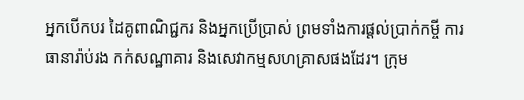អ្នកបើកបរ ដៃគូពាណិជ្ជករ និងអ្នកប្រើប្រាស់ ព្រមទាំងការផ្តល់ប្រាក់កម្ចី ការធានារ៉ាប់រង កក់សណ្ឋាគារ និងសេវាកម្មសហគ្រាសផងដែរ។ ក្រុម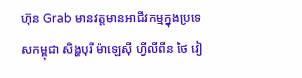ហ៊ុន Grab មានវត្តមានអាជីវកម្មក្នុងប្រទេសកម្ពុជា សិង្ហបុរី ម៉ាឡេស៊ី ហ្វីលីពីន ថៃ វៀ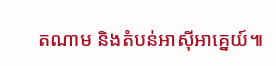តណាម និងតំបន់អាស៊ីអាគ្នេយ៍៕